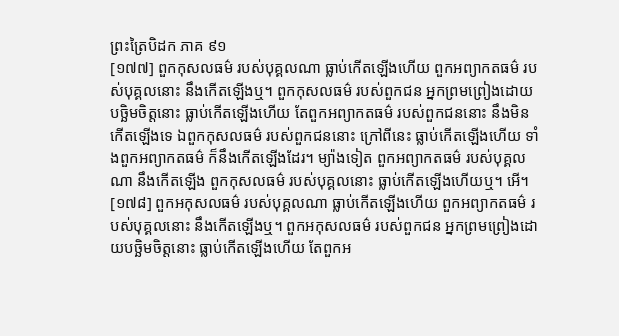ព្រះត្រៃបិដក ភាគ ៩១
[១៧៧] ពួកកុសលធម៌ របស់បុគ្គលណា ធ្លាប់កើតឡើងហើយ ពួកអព្យាកតធម៌ របស់បុគ្គលនោះ នឹងកើតឡើងឬ។ ពួកកុសលធម៌ របស់ពួកជន អ្នកព្រមព្រៀងដោយបច្ឆិមចិត្តនោះ ធ្លាប់កើតឡើងហើយ តែពួកអព្យាកតធម៌ របស់ពួកជននោះ នឹងមិនកើតឡើងទេ ឯពួកកុសលធម៌ របស់ពួកជននោះ ក្រៅពីនេះ ធ្លាប់កើតឡើងហើយ ទាំងពួកអព្យាកតធម៌ ក៏នឹងកើតឡើងដែរ។ ម្យ៉ាងទៀត ពួកអព្យាកតធម៌ របស់បុគ្គលណា នឹងកើតឡើង ពួកកុសលធម៌ របស់បុគ្គលនោះ ធ្លាប់កើតឡើងហើយឬ។ អើ។
[១៧៨] ពួកអកុសលធម៌ របស់បុគ្គលណា ធ្លាប់កើតឡើងហើយ ពួកអព្យាកតធម៌ របស់បុគ្គលនោះ នឹងកើតឡើងឬ។ ពួកអកុសលធម៌ របស់ពួកជន អ្នកព្រមព្រៀងដោយបច្ឆិមចិត្តនោះ ធ្លាប់កើតឡើងហើយ តែពួកអ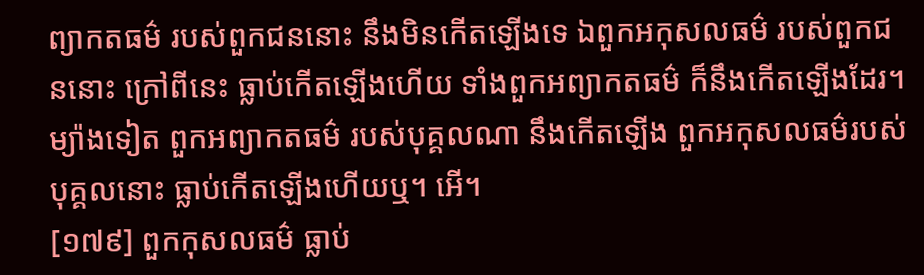ព្យាកតធម៌ របស់ពួកជននោះ នឹងមិនកើតឡើងទេ ឯពួកអកុសលធម៌ របស់ពួកជននោះ ក្រៅពីនេះ ធ្លាប់កើតឡើងហើយ ទាំងពួកអព្យាកតធម៌ ក៏នឹងកើតឡើងដែរ។ ម្យ៉ាងទៀត ពួកអព្យាកតធម៌ របស់បុគ្គលណា នឹងកើតឡើង ពួកអកុសលធម៌របស់បុគ្គលនោះ ធ្លាប់កើតឡើងហើយឬ។ អើ។
[១៧៩] ពួកកុសលធម៌ ធ្លាប់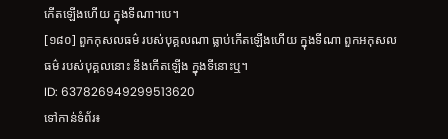កើតឡើងហើយ ក្នុងទីណា។បេ។
[១៨០] ពួកកុសលធម៌ របស់បុគ្គលណា ធ្លាប់កើតឡើងហើយ ក្នុងទីណា ពួកអកុសលធម៌ របស់បុគ្គលនោះ នឹងកើតឡើង ក្នុងទីនោះឬ។
ID: 637826949299513620
ទៅកាន់ទំព័រ៖